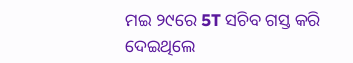ମଇ ୨୯ରେ 5T ସଚିବ ଗସ୍ତ କରି ଦେଇଥିଲେ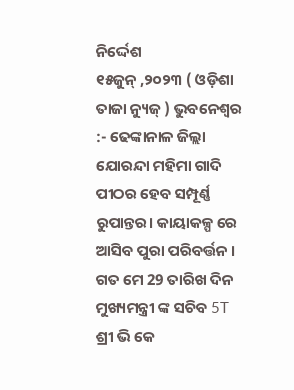ନିର୍ଦ୍ଦେଶ
୧୫ଜୁନ୍ ,୨୦୨୩ ( ଓଡ଼ିଶା ତାଜା ନ୍ୟୁଜ୍ ) ଭୁବନେଶ୍ବର :- ଢେଙ୍କାନାଳ ଜିଲ୍ଲା ଯୋରନ୍ଦା ମହିମା ଗାଦି ପୀଠର ହେବ ସମ୍ପୂର୍ଣ୍ଣ ରୁପାନ୍ତର। କାୟାକଳ୍ପ ରେ ଆସିବ ପୁରା ପରିବର୍ତ୍ତନ । ଗତ ମେ 29 ତାରିଖ ଦିନ ମୁଖ୍ୟମନ୍ତ୍ରୀ ଙ୍କ ସଚିବ 5T ଶ୍ରୀ ଭି କେ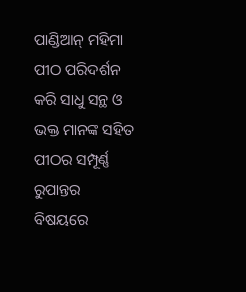ପାଣ୍ଡିଆନ୍ ମହିମା ପୀଠ ପରିଦର୍ଶନ କରି ସାଧୁ ସନ୍ଥ ଓ ଭକ୍ତ ମାନଙ୍କ ସହିତ ପୀଠର ସମ୍ପୂର୍ଣ୍ଣ ରୁପାନ୍ତର ବିଷୟରେ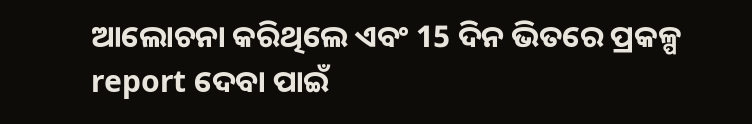ଆଲୋଚନା କରିଥିଲେ ଏବଂ 15 ଦିନ ଭିତରେ ପ୍ରକଳ୍ପ report ଦେବା ପାଇଁ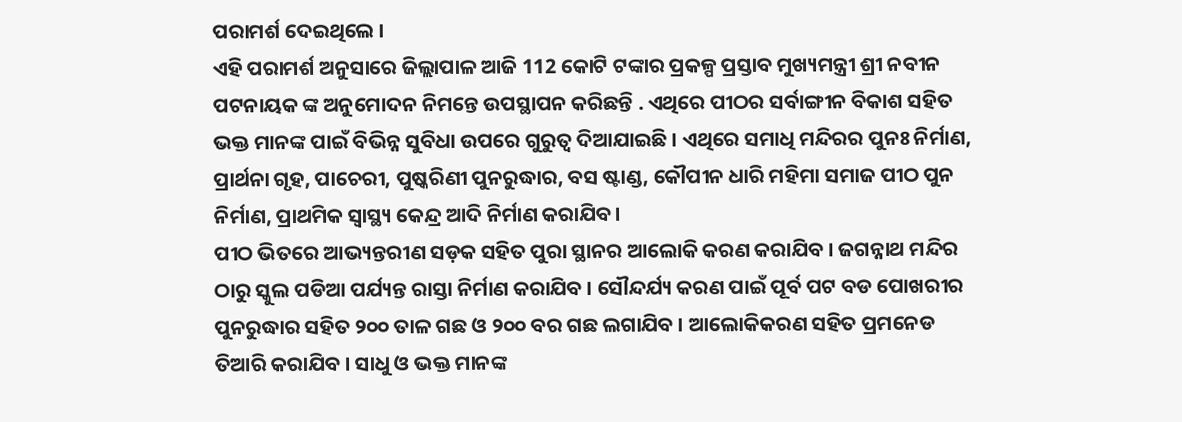ପରାମର୍ଶ ଦେଇଥିଲେ ।
ଏହି ପରାମର୍ଶ ଅନୁସାରେ ଜିଲ୍ଲାପାଳ ଆଜି 112 କୋଟି ଟଙ୍କାର ପ୍ରକଳ୍ପ ପ୍ରସ୍ତାବ ମୁଖ୍ୟମନ୍ତ୍ରୀ ଶ୍ରୀ ନବୀନ ପଟନାୟକ ଙ୍କ ଅନୁମୋଦନ ନିମନ୍ତେ ଉପସ୍ଥାପନ କରିଛନ୍ତି . ଏଥିରେ ପୀଠର ସର୍ବାଙ୍ଗୀନ ବିକାଶ ସହିତ ଭକ୍ତ ମାନଙ୍କ ପାଇଁ ବିଭିନ୍ନ ସୁବିଧା ଉପରେ ଗୁରୁତ୍ଵ ଦିଆଯାଇଛି । ଏଥିରେ ସମାଧି ମନ୍ଦିରର ପୁନଃ ନିର୍ମାଣ, ପ୍ରାର୍ଥନା ଗୃହ, ପାଚେରୀ, ପୁଷ୍କରିଣୀ ପୁନରୁଦ୍ଧାର, ବସ ଷ୍ଟାଣ୍ଡ, କୌପୀନ ଧାରି ମହିମା ସମାଜ ପୀଠ ପୁନ ନିର୍ମାଣ, ପ୍ରାଥମିକ ସ୍ବାସ୍ଥ୍ୟ କେନ୍ଦ୍ର ଆଦି ନିର୍ମାଣ କରାଯିବ।
ପୀଠ ଭିତରେ ଆଭ୍ୟନ୍ତରୀଣ ସଡ଼କ ସହିତ ପୁରା ସ୍ଥାନର ଆଲୋକି କରଣ କରାଯିବ । ଜଗନ୍ନାଥ ମନ୍ଦିର ଠାରୁ ସ୍କୁଲ ପଡିଆ ପର୍ଯ୍ୟନ୍ତ ରାସ୍ତା ନିର୍ମାଣ କରାଯିବ । ସୌନ୍ଦର୍ଯ୍ୟ କରଣ ପାଇଁ ପୂର୍ବ ପଟ ବଡ ପୋଖରୀର ପୁନରୁଦ୍ଧାର ସହିତ ୨୦୦ ତାଳ ଗଛ ଓ ୨୦୦ ବର ଗଛ ଲଗାଯିବ । ଆଲୋକିକରଣ ସହିତ ପ୍ରମନେଡ ତିଆରି କରାଯିବ । ସାଧୁ ଓ ଭକ୍ତ ମାନଙ୍କ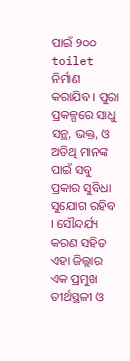ପାଇଁ ୨୦୦ toilet ନିର୍ମାଣ କରାଯିବ । ପୁରା ପ୍ରକଳ୍ପରେ ସାଧୁ ସନ୍ଥ, ଭକ୍ତ, ଓ ଅତିଥି ମାନଙ୍କ ପାଇଁ ସବୁ ପ୍ରକାର ସୁବିଧା ସୁଯୋଗ ରହିବ । ସୌନ୍ଦର୍ଯ୍ୟ କରଣ ସହିତ ଏହା ଜିଲ୍ଲାର ଏକ ପ୍ରମୁଖ ତୀର୍ଥସ୍ଥଳୀ ଓ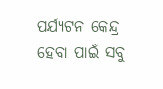ପର୍ଯ୍ୟଟନ କେନ୍ଦ୍ର ହେବା ପାଇଁ ସବୁ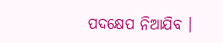ପଦକ୍ଷେପ ନିଆଯିବ ।